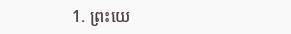1. ព្រះយេ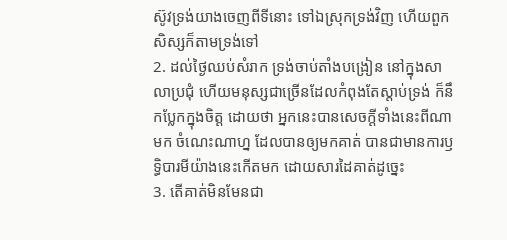ស៊ូវទ្រង់យាងចេញពីទីនោះ ទៅឯស្រុកទ្រង់វិញ ហើយពួកសិស្សក៏តាមទ្រង់ទៅ
2. ដល់ថ្ងៃឈប់សំរាក ទ្រង់ចាប់តាំងបង្រៀន នៅក្នុងសាលាប្រជុំ ហើយមនុស្សជាច្រើនដែលកំពុងតែស្តាប់ទ្រង់ ក៏នឹកប្លែកក្នុងចិត្ត ដោយថា អ្នកនេះបានសេចក្តីទាំងនេះពីណាមក ចំណេះណាហ្ន ដែលបានឲ្យមកគាត់ បានជាមានការឫទ្ធិបារមីយ៉ាងនេះកើតមក ដោយសារដៃគាត់ដូច្នេះ
3. តើគាត់មិនមែនជា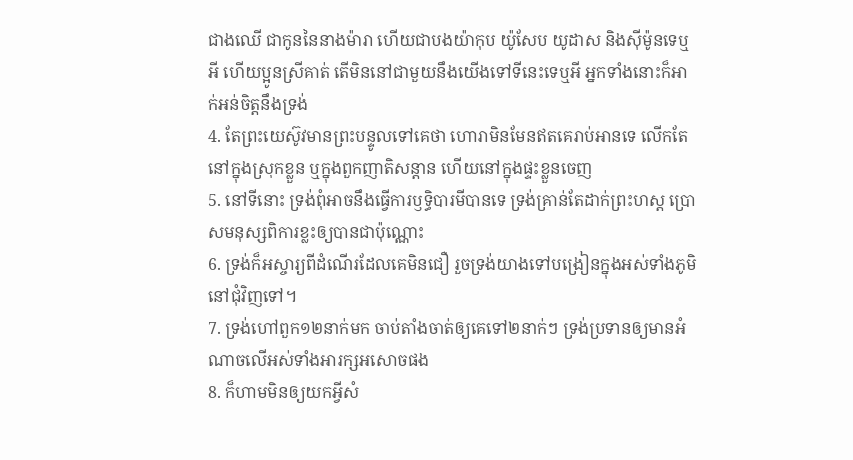ជាងឈើ ជាកូននៃនាងម៉ារា ហើយជាបងយ៉ាកុប យ៉ូសែប យូដាស និងស៊ីម៉ូនទេឬអី ហើយប្អូនស្រីគាត់ តើមិននៅជាមួយនឹងយើងទៅទីនេះទេឬអី អ្នកទាំងនោះក៏អាក់អន់ចិត្តនឹងទ្រង់
4. តែព្រះយេស៊ូវមានព្រះបន្ទូលទៅគេថា ហោរាមិនមែនឥតគេរាប់អានទេ លើកតែនៅក្នុងស្រុកខ្លួន ឬក្នុងពួកញាតិសន្តាន ហើយនៅក្នុងផ្ទះខ្លួនចេញ
5. នៅទីនោះ ទ្រង់ពុំអាចនឹងធ្វើការឫទ្ធិបារមីបានទេ ទ្រង់គ្រាន់តែដាក់ព្រះហស្ត ប្រោសមនុស្សពិការខ្លះឲ្យបានជាប៉ុណ្ណោះ
6. ទ្រង់ក៏អស្ចារ្យពីដំណើរដែលគេមិនជឿ រួចទ្រង់យាងទៅបង្រៀនក្នុងអស់ទាំងភូមិនៅជុំវិញទៅ។
7. ទ្រង់ហៅពួក១២នាក់មក ចាប់តាំងចាត់ឲ្យគេទៅ២នាក់ៗ ទ្រង់ប្រទានឲ្យមានអំណាចលើអស់ទាំងអារក្សអសោចផង
8. ក៏ហាមមិនឲ្យយកអ្វីសំ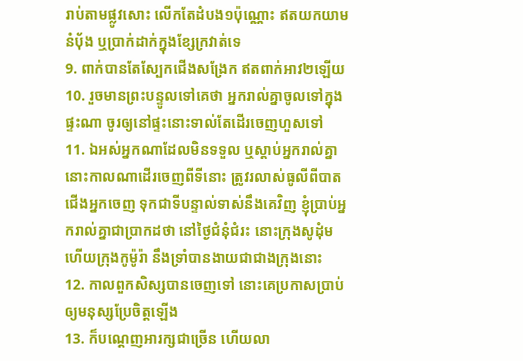រាប់តាមផ្លូវសោះ លើកតែដំបង១ប៉ុណ្ណោះ ឥតយកយាម នំបុ័ង ឬប្រាក់ដាក់ក្នុងខ្សែក្រវាត់ទេ
9. ពាក់បានតែស្បែកជើងសង្រែក ឥតពាក់អាវ២ឡើយ
10. រួចមានព្រះបន្ទូលទៅគេថា អ្នករាល់គ្នាចូលទៅក្នុងផ្ទះណា ចូរឲ្យនៅផ្ទះនោះទាល់តែដើរចេញហួសទៅ
11. ឯអស់អ្នកណាដែលមិនទទួល ឬស្តាប់អ្នករាល់គ្នា នោះកាលណាដើរចេញពីទីនោះ ត្រូវរលាស់ធូលីពីបាតជើងអ្នកចេញ ទុកជាទីបន្ទាល់ទាស់នឹងគេវិញ ខ្ញុំប្រាប់អ្នករាល់គ្នាជាប្រាកដថា នៅថ្ងៃជំនុំជំរះ នោះក្រុងសូដុំម ហើយក្រុងកូម៉ូរ៉ា នឹងទ្រាំបានងាយជាជាងក្រុងនោះ
12. កាលពួកសិស្សបានចេញទៅ នោះគេប្រកាសប្រាប់ឲ្យមនុស្សប្រែចិត្តឡើង
13. ក៏បណ្តេញអារក្សជាច្រើន ហើយលា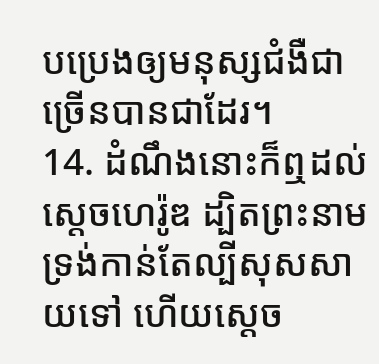បប្រេងឲ្យមនុស្សជំងឺជាច្រើនបានជាដែរ។
14. ដំណឹងនោះក៏ឮដល់ស្តេចហេរ៉ូឌ ដ្បិតព្រះនាមទ្រង់កាន់តែល្បីសុសសាយទៅ ហើយស្តេច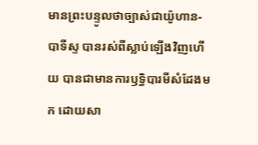មានព្រះបន្ទូលថាច្បាស់ជាយ៉ូហាន-បាទីស្ទ បានរស់ពីស្លាប់ឡើងវិញហើយ បានជាមានការឫទ្ធិបារមីសំដែងមក ដោយសា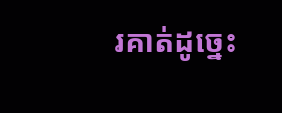រគាត់ដូច្នេះ